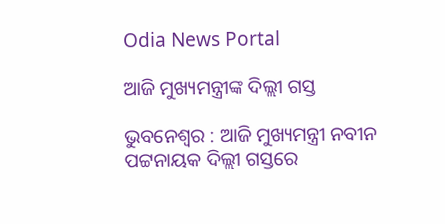Odia News Portal

ଆଜି ମୁଖ୍ୟମନ୍ତ୍ରୀଙ୍କ ଦିଲ୍ଲୀ ଗସ୍ତ

ଭୁବନେଶ୍ବର : ଆଜି ମୁଖ୍ୟମନ୍ତ୍ରୀ ନବୀନ ପଟ୍ଟନାୟକ ଦିଲ୍ଲୀ ଗସ୍ତରେ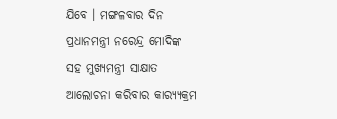ଯିବେ । ମଙ୍ଗଳବାର ଦିନ ପ୍ରଧାନମନ୍ତ୍ରୀ ନରେନ୍ଦ୍ର ମୋଦିଙ୍କ ସହ ମୁଖ୍ୟମନ୍ତ୍ରୀ ସାକ୍ଷାତ ଆଲୋଚନା କରିବାର କାର‌୍ୟ୍ୟକ୍ରମ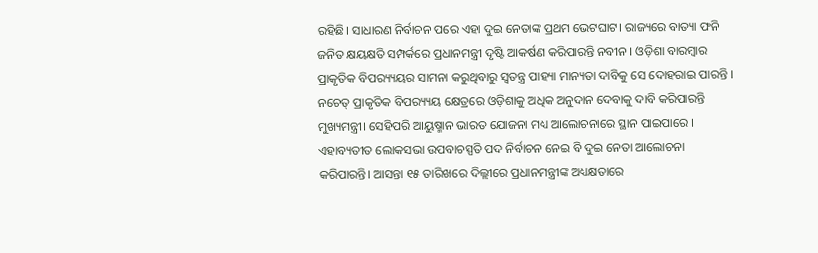ରହିଛି। ସାଧାରଣ ନିର୍ବାଚନ ପରେ ଏହା ଦୁଇ ନେତାଙ୍କ ପ୍ରଥମ ଭେଟଘାଟ। ରାଜ୍ୟରେ ବାତ୍ୟା ଫନି ଜନିତ କ୍ଷୟକ୍ଷତି ସମ୍ପର୍କରେ ପ୍ରଧାନମନ୍ତ୍ରୀ ଦୃଷ୍ଟି ଆକର୍ଷଣ କରିପାରନ୍ତି ନବୀନ । ଓଡ଼ିଶା ବାରମ୍ବାର ପ୍ରାକୃତିକ ବିପର‌୍ୟ୍ୟୟର ସାମନା କରୁଥିବାରୁ ସ୍ୱତନ୍ତ୍ର ପାହ୍ୟା ମାନ୍ୟତା ଦାବିକୁ ସେ ଦୋହରାଇ ପାରନ୍ତି । ନଚେତ୍ ପ୍ରାକୃତିକ ବିପର‌୍ୟ୍ୟୟ କ୍ଷେତ୍ରରେ ଓଡ଼ିଶାକୁ ଅଧିକ ଅନୁଦାନ ଦେବାକୁ ଦାବି କରିପାରନ୍ତି ମୁଖ୍ୟମନ୍ତ୍ରୀ। ସେହିପରି ଆୟୁଷ୍ମାନ ଭାରତ ଯୋଜନା ମଧ୍ୟ ଆଲୋଚନାରେ ସ୍ଥାନ ପାଇପାରେ । ଏହାବ୍ୟତୀତ ଲୋକସଭା ଉପବାଚସ୍ପତି ପଦ ନିର୍ବାଚନ ନେଇ ବି ଦୁଇ ନେତା ଆଲୋଚନା କରିପାରନ୍ତି। ଆସନ୍ତା ୧୫ ତାରିଖରେ ଦିଲ୍ଲୀରେ ପ୍ରଧାନମନ୍ତ୍ରୀଙ୍କ ଅଧ୍ୟକ୍ଷତାରେ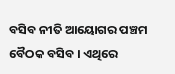ବସିବ ନୀତି ଆୟୋଗର ପଞ୍ଚମ ବୈଠକ ବସିବ । ଏଥିରେ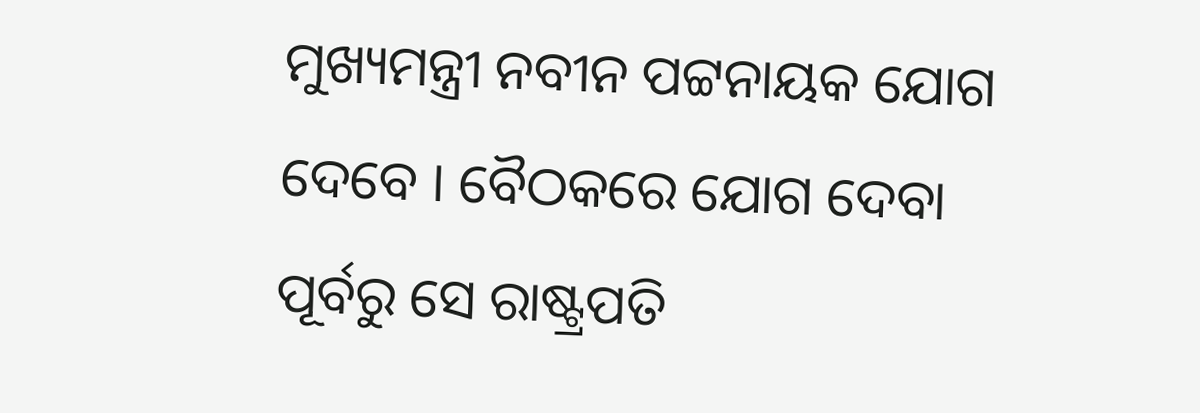ମୁଖ୍ୟମନ୍ତ୍ରୀ ନବୀନ ପଟ୍ଟନାୟକ ଯୋଗ ଦେବେ । ବୈଠକରେ ଯୋଗ ଦେବା ପୂର୍ବରୁ ସେ ରାଷ୍ଟ୍ରପତି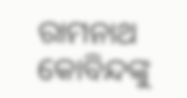ରାମନାଥ କୋବିନ୍ଦଙ୍କୁ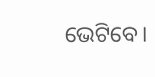ଭେଟିବେ।